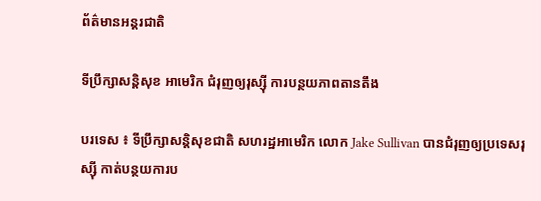ព័ត៌មានអន្តរជាតិ

ទីប្រឹក្សាសន្តិសុខ អាមេរិក ជំរុញឲ្យរុស្ស៊ី ការបន្ថយភាពតានតឹង

បរទេស ៖ ទីប្រឹក្សាសន្តិសុខជាតិ សហរដ្ឋអាមេរិក លោក Jake Sullivan បានជំរុញឲ្យប្រទេសរុស្ស៊ី កាត់បន្ថយការប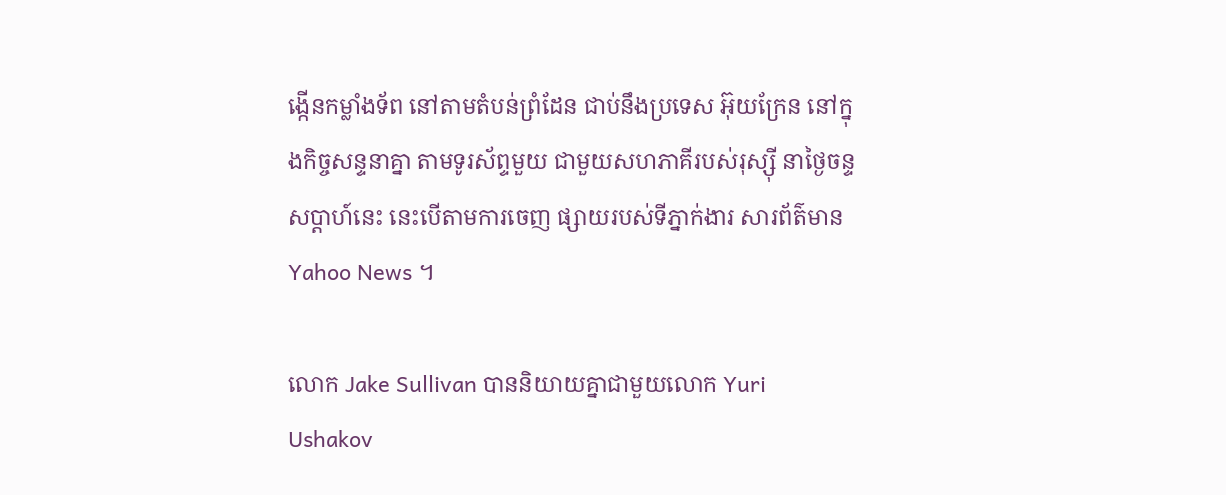ង្កើនកម្លាំងទ័ព នៅតាមតំបន់ព្រំដែន ជាប់នឹងប្រទេស អ៊ុយក្រែន នៅក្នុងកិច្ចសន្ទនាគ្នា តាមទូរស័ព្ទមួយ ជាមួយសហភាគីរបស់រុស្ស៊ី នាថ្ងៃចន្ទសប្ដាហ៍នេះ នេះបើតាមការចេញ ផ្សាយរបស់ទីភ្នាក់ងារ សារព័ត៌មាន Yahoo News ។

លោក Jake Sullivan បាននិយាយគ្នាជាមួយលោក Yuri Ushakov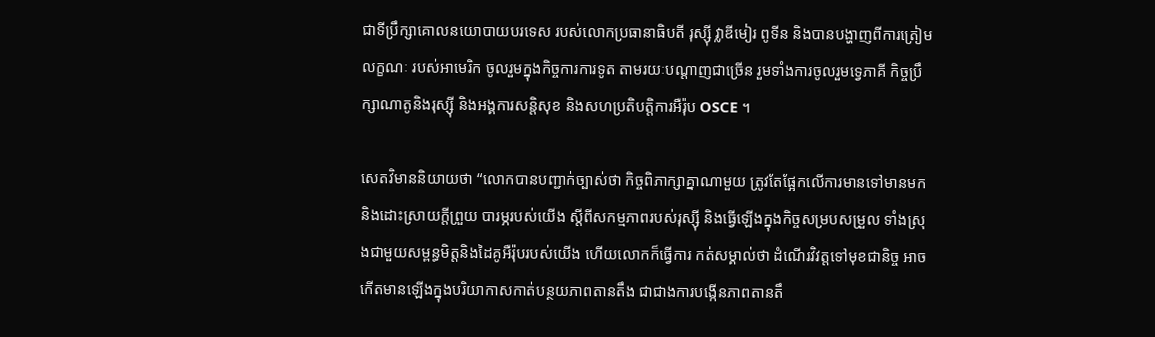ជាទីប្រឹក្សាគោលនយោបាយបរទេស របស់លោកប្រធានាធិបតី រុស្ស៊ី វ្លាឌីមៀរ ពូទីន និងបានបង្ហាញពីការត្រៀមលក្ខណៈ របស់អាមេរិក ចូលរួមក្នុងកិច្ចការការទូត តាមរយៈបណ្ដាញជាច្រើន រួមទាំងការចូលរួមទ្វេភាគី កិច្ចប្រឹក្សាណាតូនិងរុស្ស៊ី និងអង្គការសន្តិសុខ និងសហប្រតិបត្តិការអឺរ៉ុប OSCE ។

សេតវិមាននិយាយថា “លោកបានបញ្ជាក់ច្បាស់ថា កិច្ចពិភាក្សាគ្នាណាមួយ ត្រូវតែផ្អែកលើការមានទៅមានមក និងដោះស្រាយក្តីព្រួយ បារម្ភរបស់យើង ស្តីពីសកម្មភាពរបស់រុស្ស៊ី និងធ្វើឡើងក្នុងកិច្ចសម្របសម្រួល ទាំងស្រុងជាមួយសម្ពន្ធមិត្តនិងដៃគូអឺរ៉ុបរបស់យើង ហើយលោកក៏ធ្វើការ កត់សម្គាល់ថា ដំណើរវិវត្តទៅមុខជានិច្ច អាចកើតមានឡើងក្នុងបរិយាកាសកាត់បន្ថយភាពតានតឹង ជាជាងការបង្កើនភាពតានតឹ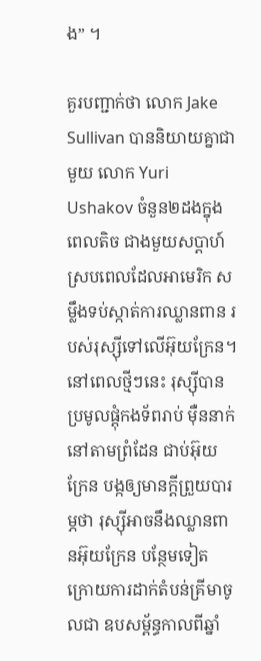ង” ។

គួរបញ្ជាក់ថា លោក Jake Sullivan បាននិយាយគ្នាជាមួយ លោក Yuri Ushakov ចំនួន២ដងក្នុងពេលតិច ជាងមួយសប្ដាហ៍ ស្របពេលដែលអាមេរិក សម្លឹងទប់ស្កាត់ការឈ្លានពាន របស់រុស្ស៊ីទៅលើអ៊ុយក្រែន។ នៅពេលថ្មីៗនេះ រុស្ស៊ីបានប្រមូលផ្តុំកងទ័ពរាប់ ម៉ឺននាក់ នៅតាមព្រំដែន ជាប់អ៊ុយក្រែន បង្កឲ្យមានក្តីព្រួយបារម្ភថា រុស្ស៊ីអាចនឹងឈ្លានពានអ៊ុយក្រែន បន្ថែមទៀត ក្រោយការដាក់តំបន់គ្រីមាចូលជា ឧបសម្ព័ន្ធកាលពីឆ្នាំ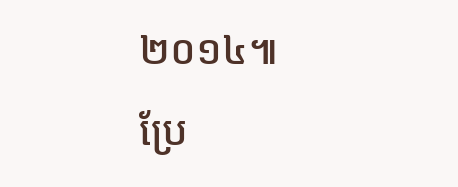២០១៤៕
ប្រែ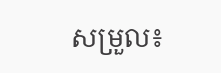សម្រួល៖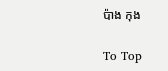ប៉ាង កុង

To Top